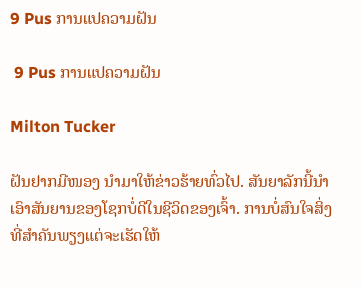9 Pus ການແປຄວາມຝັນ

 9 Pus ການແປຄວາມຝັນ

Milton Tucker

ຝັນຢາກມີໜອງ ນຳມາໃຫ້ຂ່າວຮ້າຍທົ່ວໄປ. ສັນຍາລັກນີ້ນໍາເອົາສັນຍານຂອງໂຊກບໍ່ດີໃນຊີວິດຂອງເຈົ້າ. ການບໍ່ສົນໃຈສິ່ງທີ່ສໍາຄັນພຽງແຕ່ຈະເຮັດໃຫ້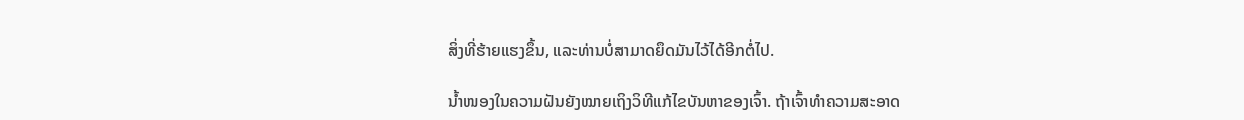ສິ່ງທີ່ຮ້າຍແຮງຂຶ້ນ, ແລະທ່ານບໍ່ສາມາດຍຶດມັນໄວ້ໄດ້ອີກຕໍ່ໄປ.

ນໍ້າໜອງໃນຄວາມຝັນຍັງໝາຍເຖິງວິທີແກ້ໄຂບັນຫາຂອງເຈົ້າ. ຖ້າເຈົ້າທຳຄວາມສະອາດ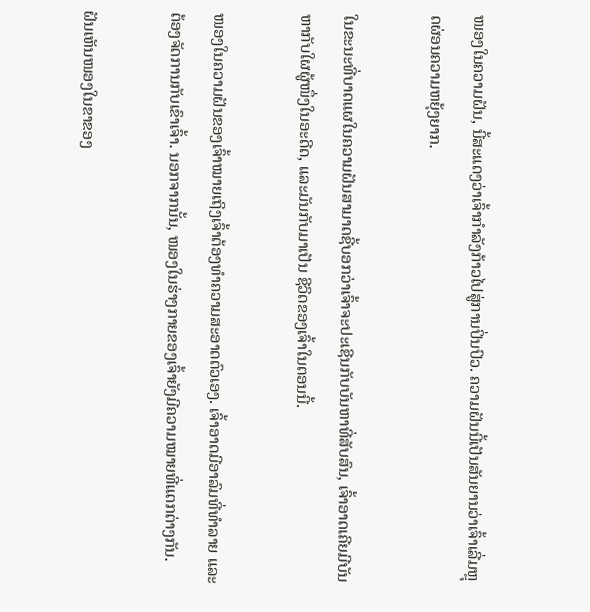ໜອງໃນຄວາມຝັນ, ນີ້ສະແດງວ່າເຈົ້າກຳລັງກ້າວໄປສູ່ການປິ່ນປົວ. ຄວາມຝັນນີ້ເປັນສັນຍານວ່າເຈົ້າເລີ່ມຫຼຸດຜ່ອນຄວາມຫຍຸ້ງຍາກ.

ໃນຂະນະທີ່ບາດແຜໃນຄວາມຝັນສາມາດຊີ້ບອກວ່າເຈົ້າຈະປະເຊີນກັບບັນຫາທີ່ສັບສົນ, ເຈົ້າອາດເຄີຍມີບັນຫາກັບໃຜຜູ້ໜຶ່ງໃນອະດີດ, ແລະມັນກັບມາເປັນ ຊີວິດຂອງເຈົ້າໃນຕອນນີ້.

ໜອງໃນຄວາມຝັນຂອງເຈົ້າໝາຍເຖິງເຈົ້າຕ້ອງທຳຄວາມສະອາດຕົວເອງ. ເຈົ້າອາດມີອາລົມທີ່ທຳລາຍ ແລະຕ້ອງຈັດການກັບເຂົາເຈົ້າ. ນອກຈາກນັ້ນ, ໜອງໃນຮ່າງກາຍຂອງເຈົ້າຍັງມີຄວາມໝາຍທີ່ແຕກຕ່າງກັນ.

ຝັນເຫັນໜອງໃນຂາຂອງ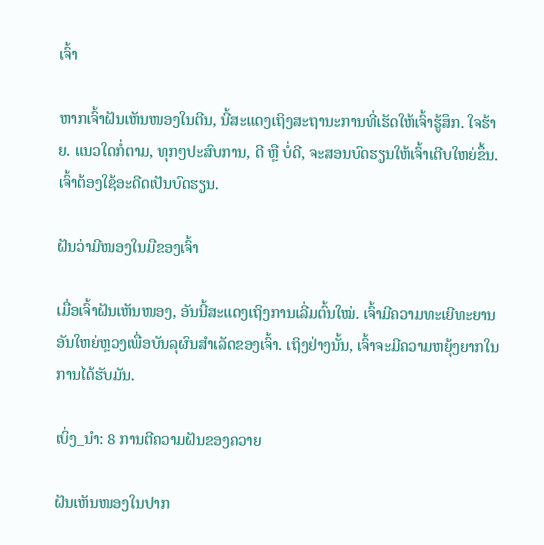ເຈົ້າ

ຫາກເຈົ້າຝັນເຫັນໜອງໃນຕີນ, ນີ້ສະແດງເຖິງສະຖານະການທີ່ເຮັດໃຫ້ເຈົ້າຮູ້ສຶກ. ໃຈຮ້າຍ. ແນວໃດກໍ່ຕາມ, ທຸກໆປະສົບການ, ດີ ຫຼື ບໍ່ດີ, ຈະສອນບົດຮຽນໃຫ້ເຈົ້າເຕີບໃຫຍ່ຂຶ້ນ. ເຈົ້າຕ້ອງໃຊ້ອະດີດເປັນບົດຮຽນ.

ຝັນວ່າມີໜອງໃນມືຂອງເຈົ້າ

ເມື່ອເຈົ້າຝັນເຫັນໜອງ, ອັນນີ້ສະແດງເຖິງການເລີ່ມຕົ້ນໃໝ່. ເຈົ້າມີຄວາມທະເຍີທະຍານອັນໃຫຍ່ຫຼວງເພື່ອບັນລຸຜົນສໍາເລັດຂອງເຈົ້າ. ເຖິງຢ່າງນັ້ນ, ເຈົ້າຈະມີຄວາມຫຍຸ້ງຍາກໃນການໄດ້ຮັບມັນ.

ເບິ່ງ_ນຳ: 8 ການຕີຄວາມຝັນຂອງຄວາຍ

ຝັນເຫັນໜອງໃນປາກ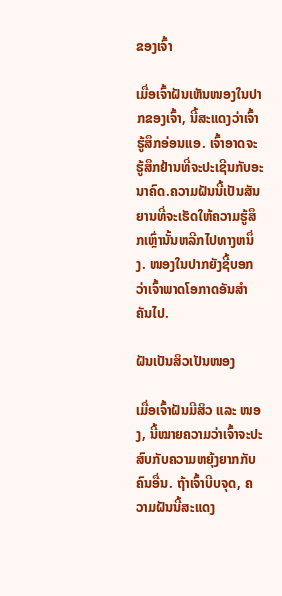ຂອງເຈົ້າ

ເມື່ອເຈົ້າຝັນເຫັນໜອງໃນປາກຂອງເຈົ້າ, ນີ້ສະແດງວ່າເຈົ້າຮູ້ສຶກອ່ອນແອ. ເຈົ້າອາດຈະຮູ້ສຶກຢ້ານທີ່ຈະປະເຊີນກັບອະນາຄົດ.ຄວາມຝັນນີ້ເປັນສັນຍານທີ່ຈະເຮັດໃຫ້ຄວາມຮູ້ສຶກເຫຼົ່ານັ້ນຫລີກໄປທາງຫນຶ່ງ. ໜອງໃນປາກຍັງຊີ້ບອກວ່າເຈົ້າພາດໂອກາດອັນສຳຄັນໄປ.

ຝັນເປັນສິວເປັນໜອງ

ເມື່ອເຈົ້າຝັນມີສິວ ແລະ ໜອງ, ນີ້ໝາຍຄວາມວ່າເຈົ້າຈະປະສົບກັບຄວາມຫຍຸ້ງຍາກກັບຄົນອື່ນ. ຖ້າເຈົ້າບີບຈຸດ, ຄວາມຝັນນີ້ສະແດງ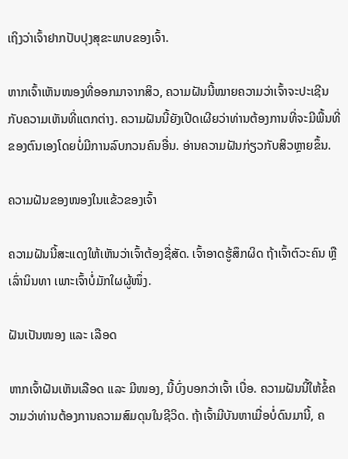ເຖິງວ່າເຈົ້າຢາກປັບປຸງສຸຂະພາບຂອງເຈົ້າ.

ຫາກເຈົ້າເຫັນໜອງທີ່ອອກມາຈາກສິວ, ຄວາມຝັນນີ້ໝາຍຄວາມວ່າເຈົ້າຈະປະເຊີນກັບຄວາມເຫັນທີ່ແຕກຕ່າງ. ຄວາມຝັນນີ້ຍັງເປີດເຜີຍວ່າທ່ານຕ້ອງການທີ່ຈະມີພື້ນທີ່ຂອງຕົນເອງໂດຍບໍ່ມີການລົບກວນຄົນອື່ນ. ອ່ານຄວາມຝັນກ່ຽວກັບສິວຫຼາຍຂຶ້ນ.

ຄວາມຝັນຂອງໜອງໃນແຂ້ວຂອງເຈົ້າ

ຄວາມຝັນນີ້ສະແດງໃຫ້ເຫັນວ່າເຈົ້າຕ້ອງຊື່ສັດ. ເຈົ້າອາດຮູ້ສຶກຜິດ ຖ້າເຈົ້າຕົວະຄົນ ຫຼື ເລົ່ານິນທາ ເພາະເຈົ້າບໍ່ມັກໃຜຜູ້ໜຶ່ງ.

ຝັນເປັນໜອງ ແລະ ເລືອດ

ຫາກເຈົ້າຝັນເຫັນເລືອດ ແລະ ມີໜອງ, ນີ້ບົ່ງບອກວ່າເຈົ້າ ເບື່ອ. ຄວາມຝັນນີ້ໃຫ້ຂໍ້ຄວາມວ່າທ່ານຕ້ອງການຄວາມສົມດຸນໃນຊີວິດ. ຖ້າເຈົ້າມີບັນຫາເມື່ອບໍ່ດົນມານີ້, ຄ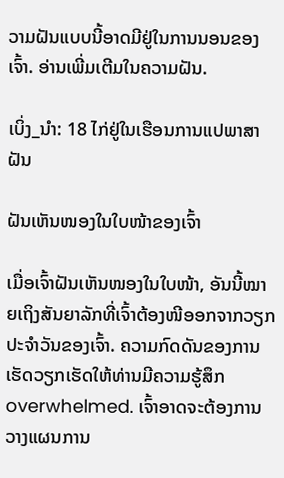ວາມຝັນແບບນີ້ອາດມີຢູ່ໃນການນອນຂອງເຈົ້າ. ອ່ານເພີ່ມເຕີມໃນຄວາມຝັນ.

ເບິ່ງ_ນຳ: 18 ໄກ່ຢູ່ໃນເຮືອນການແປພາສາຝັນ

ຝັນເຫັນໜອງໃນໃບໜ້າຂອງເຈົ້າ

ເມື່ອເຈົ້າຝັນເຫັນໜອງໃນໃບໜ້າ, ອັນນີ້ໝາຍເຖິງສັນຍາລັກທີ່ເຈົ້າຕ້ອງໜີອອກຈາກວຽກປະຈຳວັນຂອງເຈົ້າ. ຄວາມກົດດັນຂອງການເຮັດວຽກເຮັດໃຫ້ທ່ານມີຄວາມຮູ້ສຶກ overwhelmed. ເຈົ້າອາດຈະຕ້ອງການວາງແຜນການ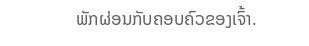ພັກຜ່ອນກັບຄອບຄົວຂອງເຈົ້າ.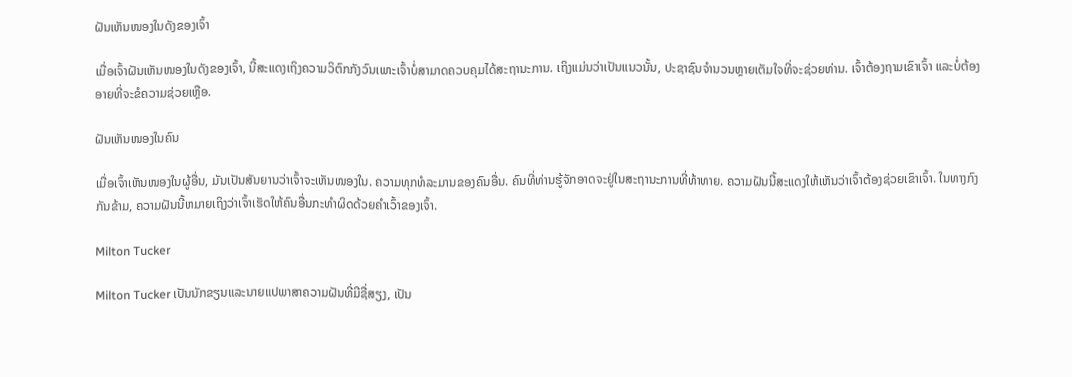ຝັນເຫັນໜອງໃນດັງຂອງເຈົ້າ

ເມື່ອເຈົ້າຝັນເຫັນໜອງໃນດັງຂອງເຈົ້າ, ນີ້ສະແດງເຖິງຄວາມວິຕົກກັງວົນເພາະເຈົ້າບໍ່ສາມາດຄວບຄຸມໄດ້ສະຖານະການ. ເຖິງແມ່ນວ່າເປັນແນວນັ້ນ, ປະຊາຊົນຈໍານວນຫຼາຍເຕັມໃຈທີ່ຈະຊ່ວຍທ່ານ. ເຈົ້າຕ້ອງຖາມເຂົາເຈົ້າ ແລະບໍ່ຕ້ອງອາຍທີ່ຈະຂໍຄວາມຊ່ວຍເຫຼືອ.

ຝັນເຫັນໜອງໃນຄົນ

ເມື່ອເຈົ້າເຫັນໜອງໃນຜູ້ອື່ນ, ມັນເປັນສັນຍານວ່າເຈົ້າຈະເຫັນໜອງໃນ. ຄວາມທຸກທໍລະມານຂອງຄົນອື່ນ. ຄົນທີ່ທ່ານຮູ້ຈັກອາດຈະຢູ່ໃນສະຖານະການທີ່ທ້າທາຍ. ຄວາມຝັນນີ້ສະແດງໃຫ້ເຫັນວ່າເຈົ້າຕ້ອງຊ່ວຍເຂົາເຈົ້າ. ໃນທາງກົງກັນຂ້າມ, ຄວາມຝັນນີ້ຫມາຍເຖິງວ່າເຈົ້າເຮັດໃຫ້ຄົນອື່ນກະທໍາຜິດດ້ວຍຄໍາເວົ້າຂອງເຈົ້າ.

Milton Tucker

Milton Tucker ເປັນນັກຂຽນແລະນາຍແປພາສາຄວາມຝັນທີ່ມີຊື່ສຽງ, ເປັນ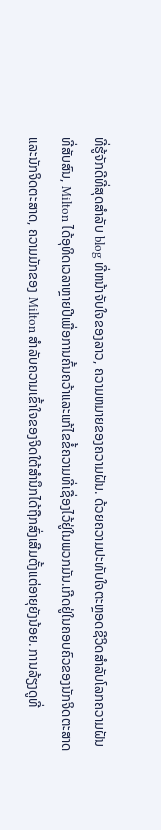ທີ່ຮູ້ຈັກດີທີ່ສຸດສໍາລັບ blog ທີ່ຫນ້າຈັບໃຈຂອງລາວ, ຄວາມຫມາຍຂອງຄວາມຝັນ. ດ້ວຍຄວາມປະທັບໃຈຕະຫຼອດຊີວິດສໍາລັບໂລກຄວາມຝັນທີ່ສັບສົນ, Milton ໄດ້ອຸທິດເວລາຫຼາຍປີເພື່ອການຄົ້ນຄວ້າແລະແກ້ໄຂຂໍ້ຄວາມທີ່ເຊື່ອງໄວ້ຢູ່ໃນພວກມັນ.ເກີດຢູ່ໃນຄອບຄົວຂອງນັກຈິດຕະສາດແລະນັກຈິດຕະສາດ, ຄວາມມັກຂອງ Milton ສໍາລັບຄວາມເຂົ້າໃຈຂອງຈິດໃຕ້ສໍານຶກໄດ້ຖືກສົ່ງເສີມຕັ້ງແຕ່ອາຍຸຍັງນ້ອຍ. ການລ້ຽງດູທີ່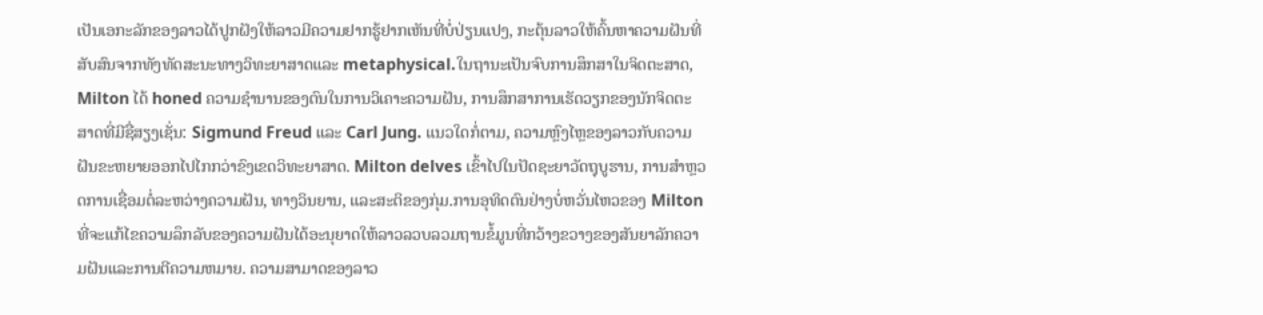ເປັນເອກະລັກຂອງລາວໄດ້ປູກຝັງໃຫ້ລາວມີຄວາມຢາກຮູ້ຢາກເຫັນທີ່ບໍ່ປ່ຽນແປງ, ກະຕຸ້ນລາວໃຫ້ຄົ້ນຫາຄວາມຝັນທີ່ສັບສົນຈາກທັງທັດສະນະທາງວິທະຍາສາດແລະ metaphysical.ໃນຖານະເປັນຈົບການສຶກສາໃນຈິດຕະສາດ, Milton ໄດ້ honed ຄວາມຊໍານານຂອງຕົນໃນການວິເຄາະຄວາມຝັນ, ການສຶກສາການເຮັດວຽກຂອງນັກຈິດຕະສາດທີ່ມີຊື່ສຽງເຊັ່ນ: Sigmund Freud ແລະ Carl Jung. ແນວໃດກໍ່ຕາມ, ຄວາມຫຼົງໄຫຼຂອງລາວກັບຄວາມຝັນຂະຫຍາຍອອກໄປໄກກວ່າຂົງເຂດວິທະຍາສາດ. Milton delves ເຂົ້າໄປໃນປັດຊະຍາວັດຖຸບູຮານ, ການສໍາຫຼວດການເຊື່ອມຕໍ່ລະຫວ່າງຄວາມຝັນ, ທາງວິນຍານ, ແລະສະຕິຂອງກຸ່ມ.ການອຸທິດຕົນຢ່າງບໍ່ຫວັ່ນໄຫວຂອງ Milton ທີ່ຈະແກ້ໄຂຄວາມລຶກລັບຂອງຄວາມຝັນໄດ້ອະນຸຍາດໃຫ້ລາວລວບລວມຖານຂໍ້ມູນທີ່ກວ້າງຂວາງຂອງສັນຍາລັກຄວາມຝັນແລະການຕີຄວາມຫມາຍ. ຄວາມສາມາດຂອງລາວ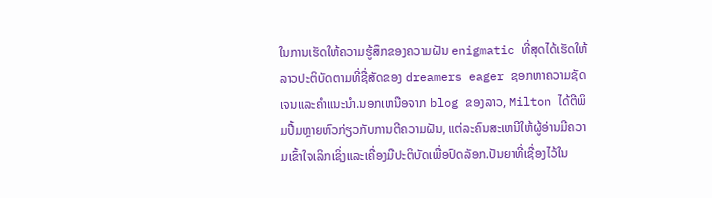ໃນການເຮັດໃຫ້ຄວາມຮູ້ສຶກຂອງຄວາມຝັນ enigmatic ທີ່ສຸດໄດ້ເຮັດໃຫ້ລາວປະຕິບັດຕາມທີ່ຊື່ສັດຂອງ dreamers eager ຊອກຫາຄວາມຊັດເຈນແລະຄໍາແນະນໍາ.ນອກເຫນືອຈາກ blog ຂອງລາວ, Milton ໄດ້ຕີພິມປື້ມຫຼາຍຫົວກ່ຽວກັບການຕີຄວາມຝັນ, ແຕ່ລະຄົນສະເຫນີໃຫ້ຜູ້ອ່ານມີຄວາມເຂົ້າໃຈເລິກເຊິ່ງແລະເຄື່ອງມືປະຕິບັດເພື່ອປົດລັອກ.ປັນຍາທີ່ເຊື່ອງໄວ້ໃນ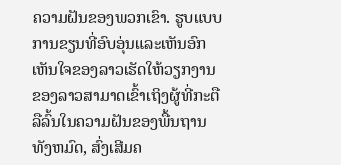ຄວາມຝັນຂອງພວກເຂົາ. ຮູບແບບການຂຽນທີ່ອົບອຸ່ນແລະເຫັນອົກເຫັນໃຈຂອງລາວເຮັດໃຫ້ວຽກງານຂອງລາວສາມາດເຂົ້າເຖິງຜູ້ທີ່ກະຕືລືລົ້ນໃນຄວາມຝັນຂອງພື້ນຖານທັງຫມົດ, ສົ່ງເສີມຄ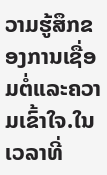ວາມຮູ້ສຶກຂອງການເຊື່ອມຕໍ່ແລະຄວາມເຂົ້າໃຈ.ໃນເວລາທີ່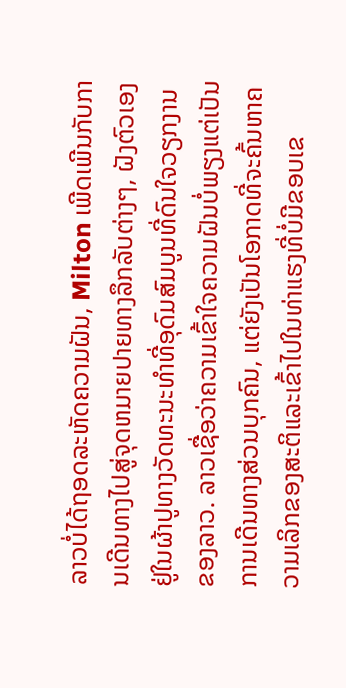ລາວບໍ່ໄດ້ຖອດລະຫັດຄວາມຝັນ, Milton ເພີດເພີນກັບການເດີນທາງໄປສູ່ຈຸດຫມາຍປາຍທາງລຶກລັບຕ່າງໆ, ຝັງຕົວເອງຢູ່ໃນຜ້າປູທາງວັດທະນະທໍາທີ່ອຸດົມສົມບູນທີ່ດົນໃຈວຽກງານຂອງລາວ. ລາວເຊື່ອວ່າຄວາມເຂົ້າໃຈຄວາມຝັນບໍ່ພຽງແຕ່ເປັນການເດີນທາງສ່ວນບຸກຄົນ, ແຕ່ຍັງເປັນໂອກາດທີ່ຈະຄົ້ນຫາຄວາມເລິກຂອງສະຕິແລະເຂົ້າໄປໃນທ່າແຮງທີ່ບໍ່ມີຂອບເຂ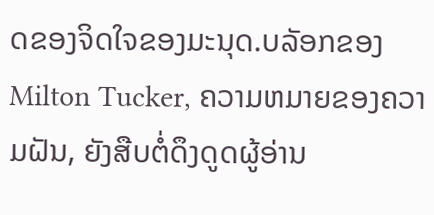ດຂອງຈິດໃຈຂອງມະນຸດ.ບລັອກຂອງ Milton Tucker, ຄວາມຫມາຍຂອງຄວາມຝັນ, ຍັງສືບຕໍ່ດຶງດູດຜູ້ອ່ານ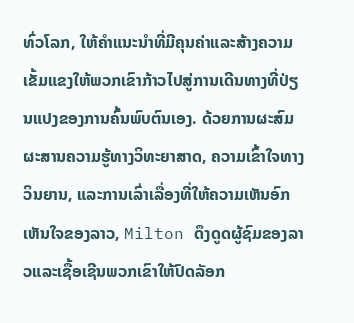ທົ່ວໂລກ, ໃຫ້ຄໍາແນະນໍາທີ່ມີຄຸນຄ່າແລະສ້າງຄວາມເຂັ້ມແຂງໃຫ້ພວກເຂົາກ້າວໄປສູ່ການເດີນທາງທີ່ປ່ຽນແປງຂອງການຄົ້ນພົບຕົນເອງ. ດ້ວຍການຜະສົມຜະສານຄວາມຮູ້ທາງວິທະຍາສາດ, ຄວາມເຂົ້າໃຈທາງວິນຍານ, ແລະການເລົ່າເລື່ອງທີ່ໃຫ້ຄວາມເຫັນອົກເຫັນໃຈຂອງລາວ, Milton ດຶງດູດຜູ້ຊົມຂອງລາວແລະເຊື້ອເຊີນພວກເຂົາໃຫ້ປົດລັອກ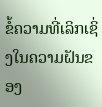ຂໍ້ຄວາມທີ່ເລິກເຊິ່ງໃນຄວາມຝັນຂອງ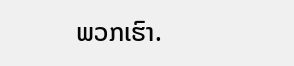ພວກເຮົາ.